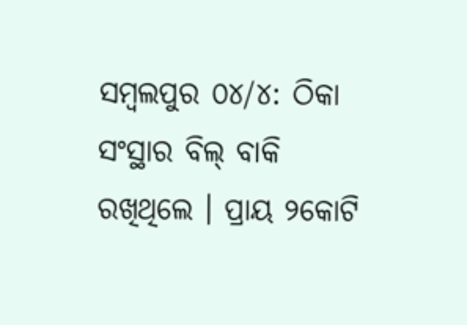ସମ୍ବଲପୁର ୦୪/୪: ଠିକା ସଂସ୍ଥାର ବିଲ୍ ବାକି ରଖିଥିଲେ । ପ୍ରାୟ ୨କୋଟି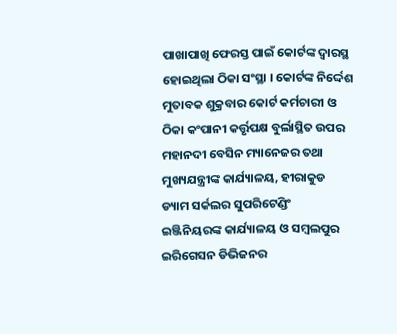ପାଖାପାଖି ଫେରସ୍ତ ପାଇଁ କୋର୍ଟଙ୍କ ଦ୍ବାରସ୍ଥ ହୋଇଥିଲା ଠିକା ସଂସ୍ଥା । କୋର୍ଟଙ୍କ ନିର୍ଦ୍ଦେଶ ମୁତାବକ ଶୁକ୍ରବାର କୋର୍ଟ କର୍ମଚାରୀ ଓ ଠିକା କଂପାନୀ କର୍ତ୍ତୃପକ୍ଷ ବୁର୍ଲାସ୍ଥିତ ଉପର ମହାନଦୀ ବେସିନ ମ୍ୟାନେଜର ତଥା ମୁଖ୍ୟଯନ୍ତ୍ରୀଙ୍କ କାର୍ଯ୍ୟାଳୟ, ହୀରାକୁଡ ଡ୍ୟାମ ସର୍କଲର ସୁପରିଟେଣ୍ଡିଂ ଇଞ୍ଜିନିୟରଙ୍କ କାର୍ଯ୍ୟାଳୟ ଓ ସମ୍ବଲପୁର ଇରିଗେସନ ଡିଭିଜନର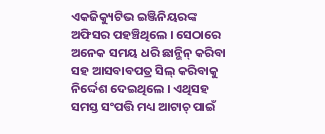ଏକଜିକ୍ୟୁଟିଭ ଇଞ୍ଜିନିୟରଙ୍କ ଅଫିସର ପହଞ୍ଚିଥିଲେ । ସେଠାରେ ଅନେକ ସମୟ ଧରି ଛାନ୍ଭିନ୍ କରିବା ସହ ଆସବାବପତ୍ର ସିଲ୍ କରିବାକୁ ନିର୍ଦ୍ଦେଶ ଦେଇଥିଲେ । ଏଥିସହ ସମସ୍ତ ସଂପତ୍ତି ମଧ୍ୟ ଆଟାଚ୍ ପାଇଁ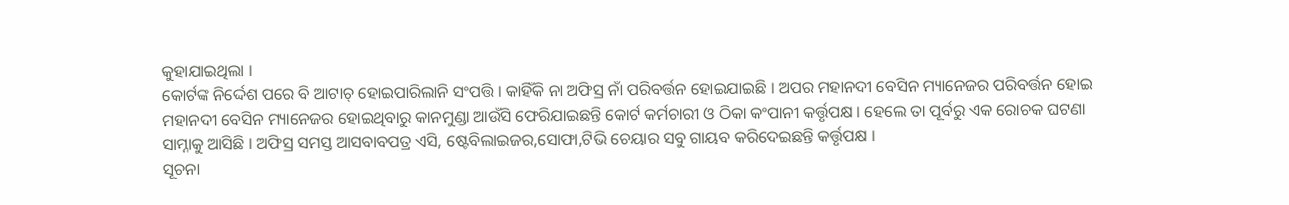କୁହାଯାଇଥିଲା ।
କୋର୍ଟଙ୍କ ନିର୍ଦ୍ଦେଶ ପରେ ବି ଆଟାଚ୍ ହୋଇପାରିଲାନି ସଂପତ୍ତି । କାହିଁକି ନା ଅଫିସ୍ର ନାଁ ପରିବର୍ତ୍ତନ ହୋଇଯାଇଛି । ଅପର ମହାନଦୀ ବେସିନ ମ୍ୟାନେଜର ପରିବର୍ତ୍ତନ ହୋଇ ମହାନଦୀ ବେସିନ ମ୍ୟାନେଜର ହୋଇଥିବାରୁ କାନମୁଣ୍ଡା ଆଉଁସି ଫେରିଯାଇଛନ୍ତି କୋର୍ଟ କର୍ମଚାରୀ ଓ ଠିକା କଂପାନୀ କର୍ତ୍ତୃପକ୍ଷ । ହେଲେ ତା ପୂର୍ବରୁ ଏକ ରୋଚକ ଘଟଣା ସାମ୍ନାକୁ ଆସିଛି । ଅଫିସ୍ର ସମସ୍ତ ଆସବାବପତ୍ର ଏସି, ଷ୍ଟେବିଲାଇଜର,ସୋଫା,ଟିଭି ଚେୟାର ସବୁ ଗାୟବ କରିଦେଇଛନ୍ତି କର୍ତ୍ତୃପକ୍ଷ ।
ସୂଚନା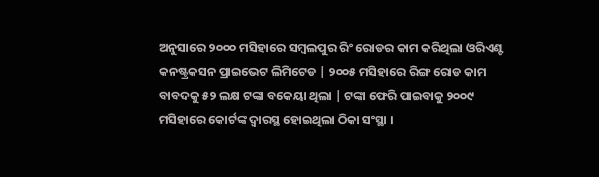ଅନୁସାରେ ୨୦୦୦ ମସିହାରେ ସମ୍ବଲପୁର ରିଂ ରୋଡର କାମ କରିଥିଲା ଓରିଏଣ୍ଟ କନଷ୍ଟ୍ରକସନ ପ୍ରାଇଭେଟ ଲିମିଟେଡ | ୨୦୦୫ ମସିହାରେ ରିଙ୍ଗ ରୋଡ କାମ ବାବଦକୁ ୫୨ ଲକ୍ଷ ଟଙ୍କା ବକେୟା ଥିଲା | ଟଙ୍କା ଫେରି ପାଇବାକୁ ୨୦୦୯ ମସିହାରେ କୋର୍ଟଙ୍କ ଦ୍ବାରସ୍ଥ ହୋଇଥିଲା ଠିକା ସଂସ୍ଥା ।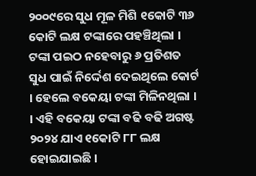୨୦୦୯ରେ ସୁଧ ମୂଳ ମିଶି ୧କୋଟି ୩୬ କୋଟି ଲକ୍ଷ ଟଙ୍କାରେ ପହଞ୍ଚିଥିଲା । ଟଙ୍କା ପଇଠ ନହେବାରୁ ୬ ପ୍ରତିଶତ ସୁଧ ପାଇଁ ନିର୍ଦ୍ଦେଶ ଦେଇଥିଲେ କୋର୍ଟ । ହେଲେ ବକେୟା ଟଙ୍କା ମିଳିନଥିଲା । । ଏହି ବକେୟା ଟଙ୍କା ବଢି ବଢି ଅଗଷ୍ଟ ୨୦୨୪ ଯାଏ ୧କୋଟି ୮୮ ଲକ୍ଷ ହୋଇଯାଇଛି ।